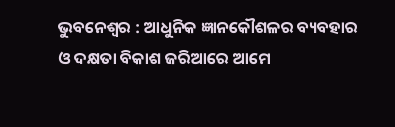ଭୁବନେଶ୍ୱର : ଆଧୁନିକ ଜ୍ଞାନକୌଶଳର ବ୍ୟବହାର ଓ ଦକ୍ଷତା ବିକାଶ ଜରିଆରେ ଆମେ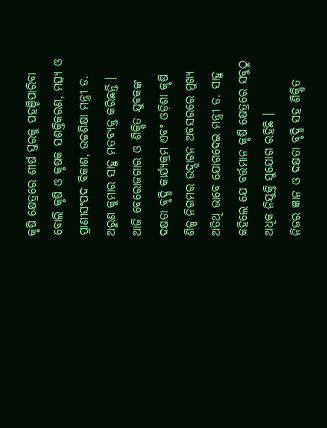କୃଷି କ୍ଷେତ୍ରରେ ଶୀର୍ଷ ସ୍ତରକୁ ପହଞ୍ଚିପାରିବା ବୋଲି କୃଷି ଓ କୃଷକ ସଶକ୍ତିକରଣ, ମତ୍ସ୍ୟ ଓ ପ୍ରାଣୀସଂପଦ ବିକାଶ, ଉଚ୍ଚଶିକ୍ଷା ମନ୍ତ୍ରୀ ଡ. ଅରୁଣ କୁମାର ସାହୁ ମତବ୍ୟକ୍ତ କରିଛନ୍ତି ।
ଆଜି ବେରୋଜଗାର ଓ ଶିକ୍ଷିତ ଯୁବକଙ୍କ ଦକ୍ଷତା ବୃଦ୍ଧି କାର୍ଯ୍ୟକ୍ରମ ଏବଂ ଓଡ଼ିଶା କୃଷି ଶିଳ୍ପ ନିଗମର ଉଦ୍ଘାଟନ ଅବସରରେ ମୁଖ୍ୟ ଅତିଥି ଭାବେ ଯୋଗଦେଇ ମନ୍ତ୍ରୀ ଡ. ସାହୁ କହିଲେ ଯେ ବର୍ତ୍ତମାନ କୃଷି କ୍ଷେତ୍ରରେ ସବୁଠୁ ଅଧିକ ନିଯୁକ୍ତି ସୁଯୋଗ ରହିଛି ।
ନିଜର ଜ୍ଞାନ ଓ ଦକ୍ଷତା ବୃଦ୍ଧି ସହ ଶିକ୍ଷିତ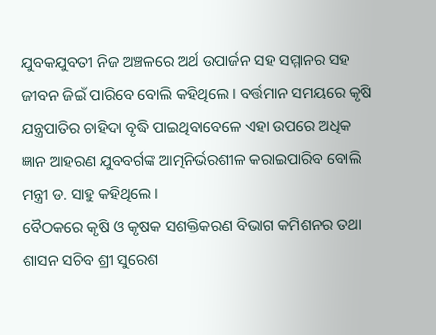ଯୁବକଯୁବତୀ ନିଜ ଅଞ୍ଚଳରେ ଅର୍ଥ ଉପାର୍ଜନ ସହ ସମ୍ମାନର ସହ ଜୀବନ ଜିଇଁ ପାରିବେ ବୋଲି କହିଥିଲେ । ବର୍ତ୍ତମାନ ସମୟରେ କୃଷି ଯନ୍ତ୍ରପାତିର ଚାହିଦା ବୃଦ୍ଧି ପାଇଥିବାବେଳେ ଏହା ଉପରେ ଅଧିକ ଜ୍ଞାନ ଆହରଣ ଯୁବବର୍ଗଙ୍କ ଆତ୍ମନିର୍ଭରଶୀଳ କରାଇପାରିବ ବୋଲି ମନ୍ତ୍ରୀ ଡ. ସାହୁ କହିଥିଲେ ।
ବୈଠକରେ କୃଷି ଓ କୃଷକ ସଶକ୍ତିକରଣ ବିଭାଗ କମିଶନର ତଥା ଶାସନ ସଚିବ ଶ୍ରୀ ସୁରେଶ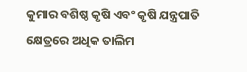କୁମାର ବଶିଷ୍ଠ କୃଷି ଏବଂ କୃଷି ଯନ୍ତ୍ରପାତି କ୍ଷେତ୍ରରେ ଅଧିକ ତାଲିମ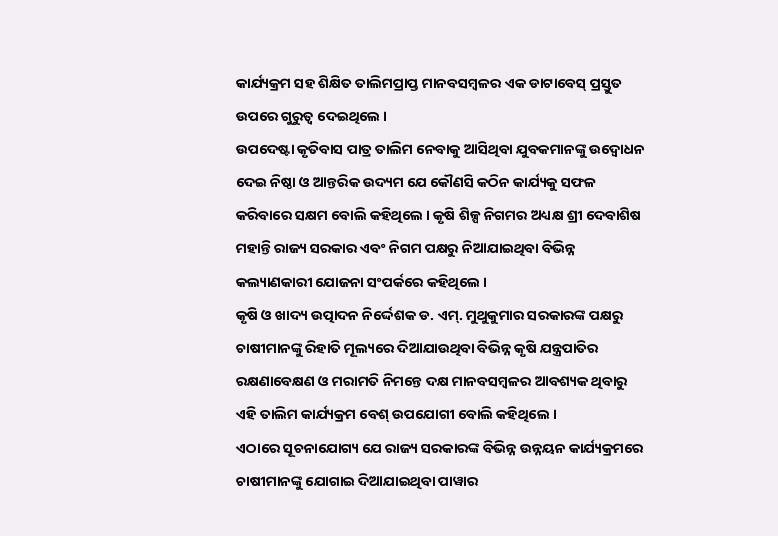କାର୍ଯ୍ୟକ୍ରମ ସହ ଶିକ୍ଷିତ ତାଲିମପ୍ରାପ୍ତ ମାନବସମ୍ବଳର ଏକ ଡାଟାବେସ୍ ପ୍ରସ୍ତୁତ ଉପରେ ଗୁରୁତ୍ୱ ଦେଇଥିଲେ ।
ଉପଦେଷ୍ଟା କୃତିବାସ ପାତ୍ର ତାଲିମ ନେବାକୁ ଆସିଥିବା ଯୁବକମାନଙ୍କୁ ଉଦ୍ବୋଧନ ଦେଇ ନିଷ୍ଠା ଓ ଆନ୍ତରିକ ଉଦ୍ୟମ ଯେ କୌଣସି କଠିନ କାର୍ଯ୍ୟକୁ ସଫଳ କରିବାରେ ସକ୍ଷମ ବୋଲି କହିଥିଲେ । କୃଷି ଶିଳ୍ପ ନିଗମର ଅଧ୍ୟକ୍ଷ ଶ୍ରୀ ଦେବାଶିଷ ମହାନ୍ତି ରାଜ୍ୟ ସରକାର ଏବଂ ନିଗମ ପକ୍ଷରୁ ନିଆଯାଇଥିବା ବିଭିନ୍ନ କଲ୍ୟାଣକାରୀ ଯୋଜନା ସଂପର୍କରେ କହିଥିଲେ ।
କୃଷି ଓ ଖାଦ୍ୟ ଉତ୍ପାଦନ ନିର୍ଦ୍ଦେଶକ ଡ. ଏମ୍. ମୁଥୁକୁମାର ସରକାରଙ୍କ ପକ୍ଷରୁ ଚାଷୀମାନଙ୍କୁ ରିହାତି ମୂଲ୍ୟରେ ଦିଆଯାଉଥିବା ବିଭିନ୍ନ କୃଷି ଯନ୍ତ୍ରପାତିର ରକ୍ଷଣାବେକ୍ଷଣ ଓ ମରାମତି ନିମନ୍ତେ ଦକ୍ଷ ମାନବସମ୍ବଳର ଆବଶ୍ୟକ ଥିବାରୁ ଏହି ତାଲିମ କାର୍ଯ୍ୟକ୍ରମ ବେଶ୍ ଉପଯୋଗୀ ବୋଲି କହିଥିଲେ ।
ଏଠାରେ ସୂଚନାଯୋଗ୍ୟ ଯେ ରାଜ୍ୟ ସରକାରଙ୍କ ବିଭିନ୍ନ ଉନ୍ନୟନ କାର୍ଯ୍ୟକ୍ରମରେ ଚାଷୀମାନଙ୍କୁ ଯୋଗାଇ ଦିଆଯାଇଥିବା ପାୱାର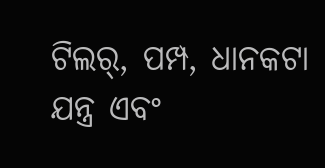ଟିଲର୍, ପମ୍ପ, ଧାନକଟା ଯନ୍ତ୍ର ଏବଂ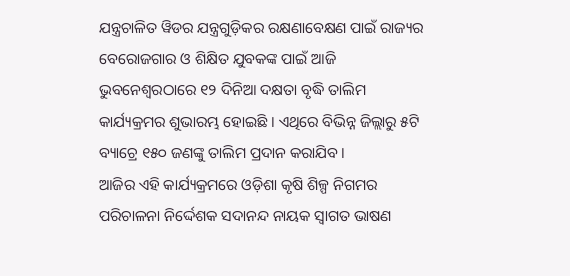ଯନ୍ତ୍ରଚାଳିତ ୱିଡର ଯନ୍ତ୍ରଗୁଡ଼ିକର ରକ୍ଷଣାବେକ୍ଷଣ ପାଇଁ ରାଜ୍ୟର ବେରୋଜଗାର ଓ ଶିକ୍ଷିତ ଯୁବକଙ୍କ ପାଇଁ ଆଜି ଭୁବନେଶ୍ୱରଠାରେ ୧୨ ଦିନିଆ ଦକ୍ଷତା ବୃଦ୍ଧି ତାଲିମ କାର୍ଯ୍ୟକ୍ରମର ଶୁଭାରମ୍ଭ ହୋଇଛି । ଏଥିରେ ବିଭିନ୍ନ ଜିଲ୍ଲାରୁ ୫ଟି ବ୍ୟାଚ୍ରେ ୧୫୦ ଜଣଙ୍କୁ ତାଲିମ ପ୍ରଦାନ କରାଯିବ ।
ଆଜିର ଏହି କାର୍ଯ୍ୟକ୍ରମରେ ଓଡ଼ିଶା କୃଷି ଶିଳ୍ପ ନିଗମର ପରିଚାଳନା ନିର୍ଦ୍ଦେଶକ ସଦାନନ୍ଦ ନାୟକ ସ୍ୱାଗତ ଭାଷଣ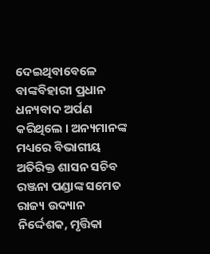ଦେଇଥିବାବେଳେ ବାଙ୍କବିହାରୀ ପ୍ରଧାନ ଧନ୍ୟବାଦ ଅର୍ପଣ କରିଥିଲେ । ଅନ୍ୟମାନଙ୍କ ମଧ୍ୟରେ ବିଭାଗୀୟ ଅତିରିକ୍ତ ଶାସନ ସଚିବ ରଞ୍ଜନା ପଣ୍ଡାଙ୍କ ସମେତ ରାଜ୍ୟ ଉଦ୍ୟାନ ନିର୍ଦ୍ଦେଶକ, ମୃତ୍ତିକା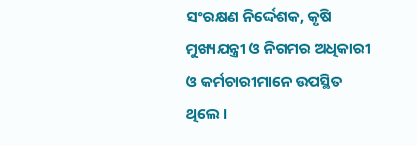ସଂରକ୍ଷଣ ନିର୍ଦ୍ଦେଶକ, କୃଷି ମୁଖ୍ୟଯନ୍ତ୍ରୀ ଓ ନିଗମର ଅଧିକାରୀ ଓ କର୍ମଚାରୀମାନେ ଉପସ୍ଥିତ ଥିଲେ ।